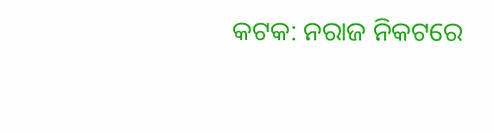କଟକ: ନରାଜ ନିକଟରେ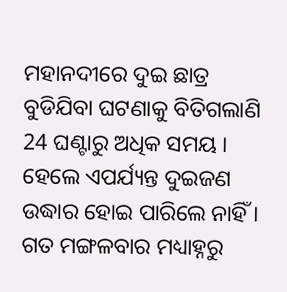ମହାନଦୀରେ ଦୁଇ ଛାତ୍ର ବୁଡିଯିବା ଘଟଣାକୁ ବିତିଗଲାଣି 24 ଘଣ୍ଟାରୁ ଅଧିକ ସମୟ । ହେଲେ ଏପର୍ଯ୍ୟନ୍ତ ଦୁଇଜଣ ଉଦ୍ଧାର ହୋଇ ପାରିଲେ ନାହିଁ । ଗତ ମଙ୍ଗଳବାର ମଧ୍ୟାହ୍ନରୁ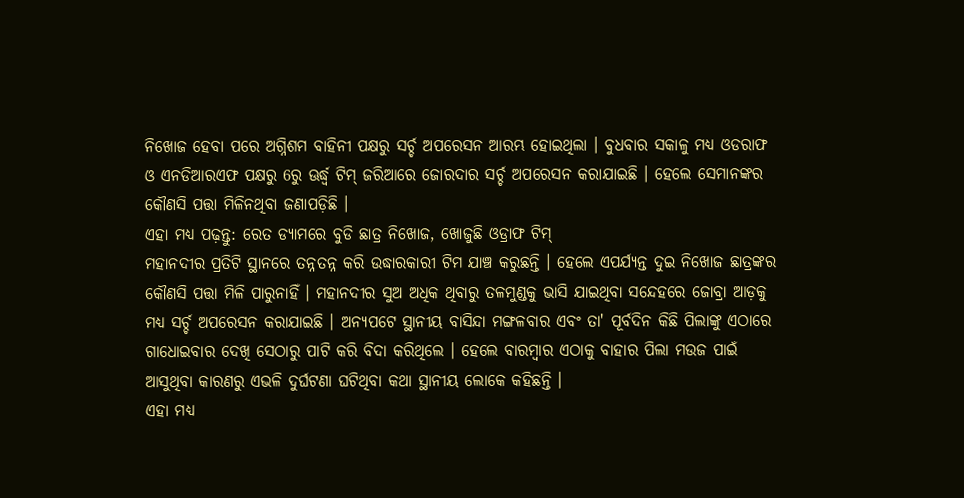ନିଖୋଜ ହେବା ପରେ ଅଗ୍ନିଶମ ବାହିନୀ ପକ୍ଷରୁ ସର୍ଚ୍ଚ ଅପରେସନ ଆରମ୍ଭ ହୋଇଥିଲା । ବୁଧବାର ସକାଳୁ ମଧ୍ୟ ଓଡରାଫ ଓ ଏନଡିଆରଏଫ ପକ୍ଷରୁ 6ରୁ ଊର୍ଦ୍ଧ୍ବ ଟିମ୍ ଜରିଆରେ ଜୋରଦାର ସର୍ଚ୍ଚ ଅପରେସନ କରାଯାଇଛି । ହେଲେ ସେମାନଙ୍କର କୌଣସି ପତ୍ତା ମିଳିନଥିବା ଜଣାପଡ଼ିଛି ।
ଏହା ମଧ୍ୟ ପଢ଼ନ୍ତୁ: ରେତ ଡ୍ୟାମରେ ବୁଡି ଛାତ୍ର ନିଖୋଜ, ଖୋଜୁଛି ଓଡ୍ରାଫ ଟିମ୍
ମହାନଦୀର ପ୍ରତିଟି ସ୍ଥାନରେ ତନ୍ନତନ୍ନ କରି ଉଦ୍ଧାରକାରୀ ଟିମ ଯାଞ୍ଚ କରୁଛନ୍ତି । ହେଲେ ଏପର୍ଯ୍ୟନ୍ତ ଦୁଇ ନିଖୋଜ ଛାତ୍ରଙ୍କର କୌଣସି ପତ୍ତା ମିଳି ପାରୁନାହିଁ । ମହାନଦୀର ସୁଅ ଅଧିକ ଥିବାରୁ ତଳମୁଣ୍ଡକୁ ଭାସି ଯାଇଥିବା ସନ୍ଦେହରେ ଜୋବ୍ରା ଆଡ଼କୁ ମଧ୍ୟ ସର୍ଚ୍ଚ ଅପରେସନ କରାଯାଇଛି । ଅନ୍ୟପଟେ ସ୍ଥାନୀୟ ବାସିନ୍ଦା ମଙ୍ଗଳବାର ଏବଂ ତା' ପୂର୍ବଦିନ କିଛି ପିଲାଙ୍କୁ ଏଠାରେ ଗାଧୋଇବାର ଦେଖି ସେଠାରୁ ପାଟି କରି ବିଦା କରିଥିଲେ । ହେଲେ ବାରମ୍ବାର ଏଠାକୁ ବାହାର ପିଲା ମଉଜ ପାଇଁ ଆସୁଥିବା କାରଣରୁ ଏଭଳି ଦୁର୍ଘଟଣା ଘଟିଥିବା କଥା ସ୍ଥାନୀୟ ଲୋକେ କହିଛନ୍ତି ।
ଏହା ମଧ୍ୟ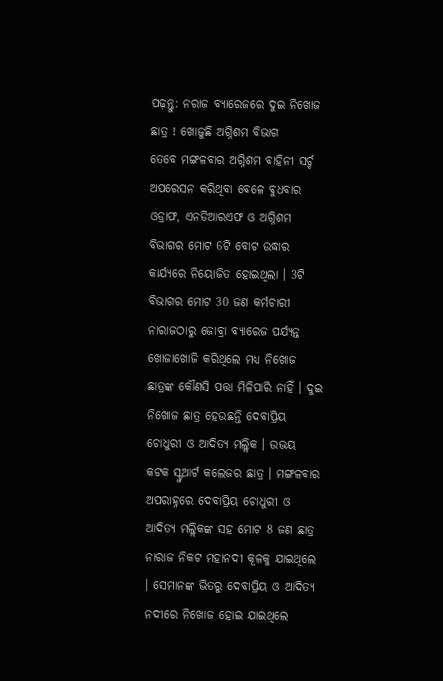ପଢ଼ନ୍ତୁ: ନରାଜ ବ୍ୟାରେଜରେ ଦୁଇ ନିଖୋଜ ଛାତ୍ର ! ଖୋଜୁଛି ଅଗ୍ନିଶମ ବିଭାଗ
ତେବେ ମଙ୍ଗଳବାର ଅଗ୍ନିଶମ ବାହିନୀ ସର୍ଚ୍ଚ ଅପରେସନ କରିଥିବା ବେଳେ ବୁଧବାର ଓଡ୍ରାଫ, ଏନଡିଆରଏଫ ଓ ଅଗ୍ନିଶମ ବିଭାଗର ମୋଟ 6ଟି ବୋଟ ଉଦ୍ଧାର କାର୍ଯ୍ୟରେ ନିୟୋଜିତ ହୋଇଥିଲା । 3ଟି ବିଭାଗର ମୋଟ 30 ଜଣ କର୍ମଚାରୀ ନାରାଜଠାରୁ ଜୋବ୍ରା ବ୍ୟାରେଜ ପର୍ଯ୍ୟନ୍ତ ଖୋଜାଖୋଜି କରିଥିଲେ ମଧ୍ୟ ନିଖୋଜ ଛାତ୍ରଙ୍କ କୌଣସି ପତ୍ତା ମିଳିପାରି ନାହିଁ । ଦୁଇ ନିଖୋଜ ଛାତ୍ର ହେଉଛନ୍ତି ଦେବାପ୍ରିୟ ଚୋଧୁରୀ ଓ ଆଦିତ୍ୟ ମଲ୍ଲିକ । ଉଭୟ କଟକ ସ୍ଟୁଆର୍ଟ କଲେଜର ଛାତ୍ର । ମଙ୍ଗଳବାର ଅପରାହ୍ନରେ ଦେବାପ୍ରିୟ ଚୋଧୁରୀ ଓ ଆଦିତ୍ୟ ମଲ୍ଲିକଙ୍କ ସହ ମୋଟ 8 ଜଣ ଛାତ୍ର ନାରାଜ ନିକଟ ମହାନଦୀ କୂଳକୁ ଯାଇଥିଲେ । ସେମାନଙ୍କ ଭିତରୁ ଦେବାପ୍ରିୟ ଓ ଆଦିତ୍ୟ ନଦୀରେ ନିଖୋଜ ହୋଇ ଯାଇଥିଲେ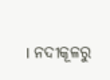। ନଦୀକୂଳରୁ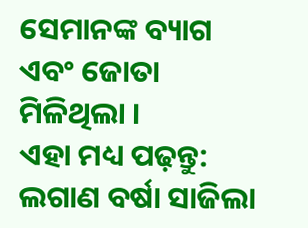ସେମାନଙ୍କ ବ୍ୟାଗ ଏବଂ ଜୋତା ମିଳିଥିଲା ।
ଏହା ମଧ୍ୟ ପଢ଼ନ୍ତୁ: ଲଗାଣ ବର୍ଷା ସାଜିଲା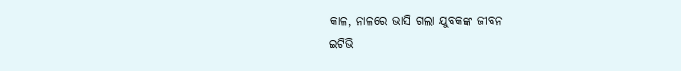କାଳ, ନାଳରେ ଭାସି ଗଲା ଯୁବକଙ୍କ ଜୀବନ
ଇଟିଭି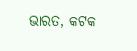ଭାରତ, କଟକ